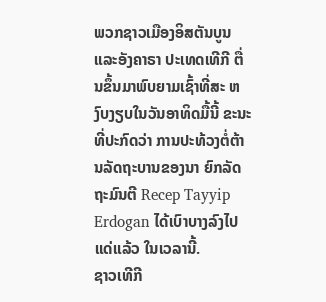ພວກຊາວເມືອງອິສຕັນບູນ ແລະອັງຄາຣາ ປະເທດເທີກີ ຕື່ນຂຶ້ນມາພົບຍາມເຊົ້າທີ່ສະ ຫງົບງຽບໃນວັນອາທິດມື້ນີ້ ຂະນະທີ່ປະກົດວ່າ ການປະທ້ວງຕໍ່ຕ້ານລັດຖະບານຂອງນາ ຍົກລັດຖະມົນຕີ Recep Tayyip Erdogan ໄດ້ເບົາບາງລົງໄປແດ່ແລ້ວ ໃນເວລານີ້.
ຊາວເທີກີ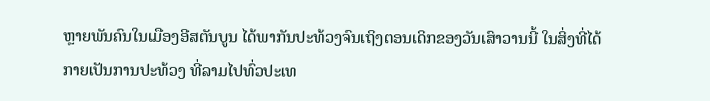ຫຼາຍພັນຄົນໃນເມືອງອີສຕັນບູນ ໄດ້ພາກັນປະທ້ວງຈົນເຖິງຕອນເດິກຂອງວັນເສົາວານນີ້ ໃນສິ່ງທີ່ໄດ້ກາຍເປັນການປະທ້ວງ ທີ່ລາມໄປທົ່ວປະເທ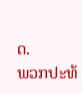ດ.
ພວກປະທ້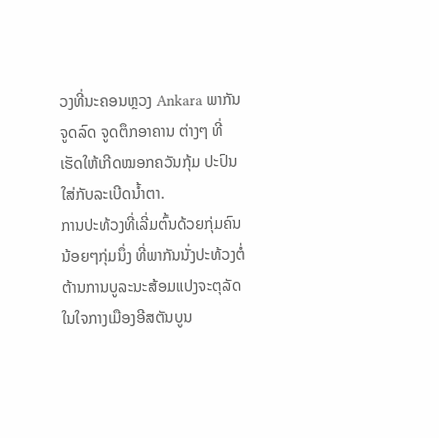ວງທີ່ນະຄອນຫຼວງ Ankara ພາກັນຈູດລົດ ຈູດຕຶກອາຄານ ຕ່າງໆ ທີ່ເຮັດໃຫ້ເກີດໝອກຄວັນກຸ້ມ ປະປົນໃສ່ກັບລະເບີດນໍ້າຕາ.
ການປະທ້ວງທີ່ເລີ່ມຕົ້ນດ້ວຍກຸ່ມຄົນນ້ອຍໆກຸ່ມນຶ່ງ ທີ່ພາກັນນັ່ງປະທ້ວງຕໍ່ຕ້ານການບູລະນະສ້ອມແປງຈະຕຸລັດໃນໃຈກາງເມືອງອີສຕັນບູນ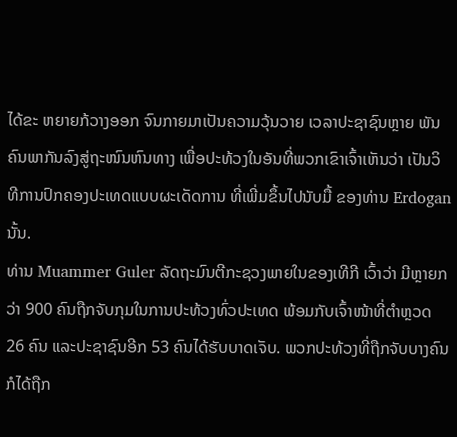ໄດ້ຂະ ຫຍາຍກ້ວາງອອກ ຈົນກາຍມາເປັນຄວາມວຸ້ນວາຍ ເວລາປະຊາຊົນຫຼາຍ ພັນຄົນພາກັນລົງສູ່ຖະໜົນຫົນທາງ ເພື່ອປະທ້ວງໃນອັນທີ່ພວກເຂົາເຈົ້າເຫັນວ່າ ເປັນວິທີການປົກຄອງປະເທດແບບຜະເດັດການ ທີ່ເພີ່ມຂຶ້ນໄປນັບມື້ ຂອງທ່ານ Erdogan ນັ້ນ.
ທ່ານ Muammer Guler ລັດຖະມົນຕີກະຊວງພາຍໃນຂອງເທີກີ ເວົ້າວ່າ ມີຫຼາຍກວ່າ 900 ຄົນຖືກຈັບກຸມໃນການປະທ້ວງທົ່ວປະເທດ ພ້ອມກັບເຈົ້າໜ້າທີ່ຕໍາຫຼວດ 26 ຄົນ ແລະປະຊາຊົນອີກ 53 ຄົນໄດ້ຮັບບາດເຈັບ. ພວກປະທ້ວງທີ່ຖືກຈັບບາງຄົນ ກໍໄດ້ຖືກ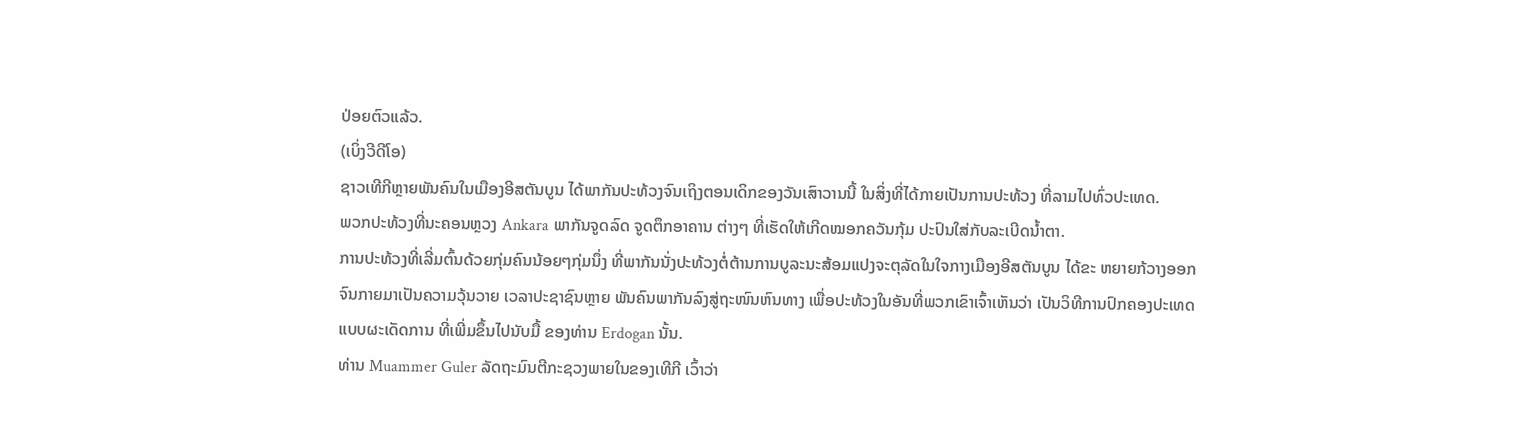ປ່ອຍຕົວແລ້ວ.
(ເບິ່ງວີດີໂອ)
ຊາວເທີກີຫຼາຍພັນຄົນໃນເມືອງອີສຕັນບູນ ໄດ້ພາກັນປະທ້ວງຈົນເຖິງຕອນເດິກຂອງວັນເສົາວານນີ້ ໃນສິ່ງທີ່ໄດ້ກາຍເປັນການປະທ້ວງ ທີ່ລາມໄປທົ່ວປະເທດ.
ພວກປະທ້ວງທີ່ນະຄອນຫຼວງ Ankara ພາກັນຈູດລົດ ຈູດຕຶກອາຄານ ຕ່າງໆ ທີ່ເຮັດໃຫ້ເກີດໝອກຄວັນກຸ້ມ ປະປົນໃສ່ກັບລະເບີດນໍ້າຕາ.
ການປະທ້ວງທີ່ເລີ່ມຕົ້ນດ້ວຍກຸ່ມຄົນນ້ອຍໆກຸ່ມນຶ່ງ ທີ່ພາກັນນັ່ງປະທ້ວງຕໍ່ຕ້ານການບູລະນະສ້ອມແປງຈະຕຸລັດໃນໃຈກາງເມືອງອີສຕັນບູນ ໄດ້ຂະ ຫຍາຍກ້ວາງອອກ ຈົນກາຍມາເປັນຄວາມວຸ້ນວາຍ ເວລາປະຊາຊົນຫຼາຍ ພັນຄົນພາກັນລົງສູ່ຖະໜົນຫົນທາງ ເພື່ອປະທ້ວງໃນອັນທີ່ພວກເຂົາເຈົ້າເຫັນວ່າ ເປັນວິທີການປົກຄອງປະເທດແບບຜະເດັດການ ທີ່ເພີ່ມຂຶ້ນໄປນັບມື້ ຂອງທ່ານ Erdogan ນັ້ນ.
ທ່ານ Muammer Guler ລັດຖະມົນຕີກະຊວງພາຍໃນຂອງເທີກີ ເວົ້າວ່າ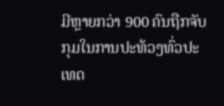ມີຫຼາຍກວ່າ 900 ຄົນຖືກຈັບກຸມໃນການປະທ້ວງທົ່ວປະເທດ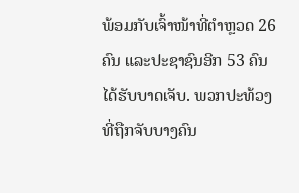ພ້ອມກັບເຈົ້າໜ້າທີ່ຕໍາຫຼວດ 26 ຄົນ ແລະປະຊາຊົນອີກ 53 ຄົນໄດ້ຮັບບາດເຈັບ. ພວກປະທ້ວງທີ່ຖືກຈັບບາງຄົນ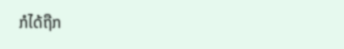ກໍໄດ້ຖືກ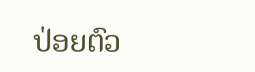ປ່ອຍຕົວ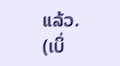ແລ້ວ.
(ເບິ່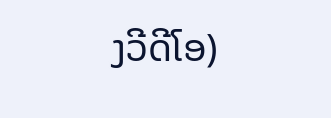ງວີດີໂອ)